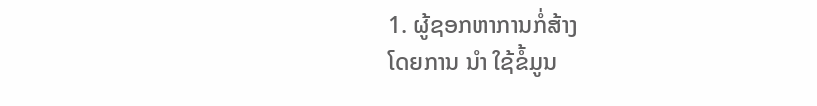1. ຜູ້ຊອກຫາການກໍ່ສ້າງ
ໂດຍການ ນຳ ໃຊ້ຂໍ້ມູນ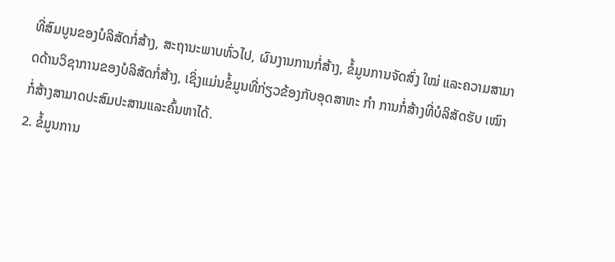ທີ່ສົມບູນຂອງບໍລິສັດກໍ່ສ້າງ, ສະຖານະພາບທົ່ວໄປ, ຜົນງານການກໍ່ສ້າງ, ຂໍ້ມູນການຈັດສົ່ງ ໃໝ່ ແລະຄວາມສາມາດດ້ານວິຊາການຂອງບໍລິສັດກໍ່ສ້າງ, ເຊິ່ງແມ່ນຂໍ້ມູນທີ່ກ່ຽວຂ້ອງກັບອຸດສາຫະ ກຳ ການກໍ່ສ້າງທີ່ບໍລິສັດຮັບ ເໝົາ ກໍ່ສ້າງສາມາດປະສົມປະສານແລະຄົ້ນຫາໄດ້.
2. ຂໍ້ມູນການ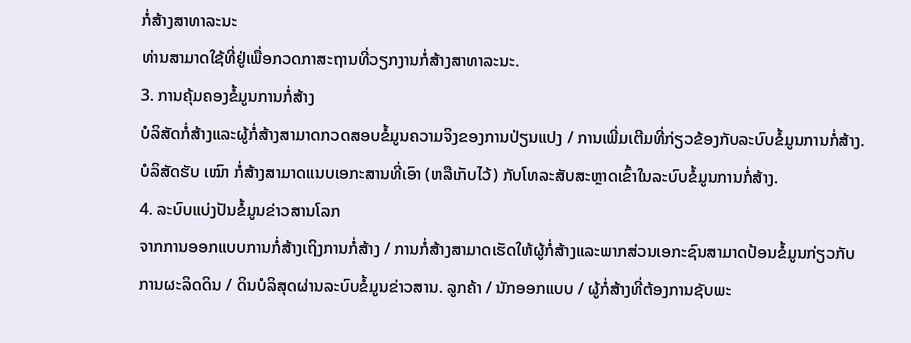ກໍ່ສ້າງສາທາລະນະ
ທ່ານສາມາດໃຊ້ທີ່ຢູ່ເພື່ອກວດກາສະຖານທີ່ວຽກງານກໍ່ສ້າງສາທາລະນະ.
3. ການຄຸ້ມຄອງຂໍ້ມູນການກໍ່ສ້າງ
ບໍລິສັດກໍ່ສ້າງແລະຜູ້ກໍ່ສ້າງສາມາດກວດສອບຂໍ້ມູນຄວາມຈິງຂອງການປ່ຽນແປງ / ການເພີ່ມເຕີມທີ່ກ່ຽວຂ້ອງກັບລະບົບຂໍ້ມູນການກໍ່ສ້າງ.
ບໍລິສັດຮັບ ເໝົາ ກໍ່ສ້າງສາມາດແນບເອກະສານທີ່ເອົາ (ຫລືເກັບໄວ້) ກັບໂທລະສັບສະຫຼາດເຂົ້າໃນລະບົບຂໍ້ມູນການກໍ່ສ້າງ.
4. ລະບົບແບ່ງປັນຂໍ້ມູນຂ່າວສານໂລກ
ຈາກການອອກແບບການກໍ່ສ້າງເຖິງການກໍ່ສ້າງ / ການກໍ່ສ້າງສາມາດເຮັດໃຫ້ຜູ້ກໍ່ສ້າງແລະພາກສ່ວນເອກະຊົນສາມາດປ້ອນຂໍ້ມູນກ່ຽວກັບການຜະລິດດິນ / ດິນບໍລິສຸດຜ່ານລະບົບຂໍ້ມູນຂ່າວສານ. ລູກຄ້າ / ນັກອອກແບບ / ຜູ້ກໍ່ສ້າງທີ່ຕ້ອງການຊັບພະ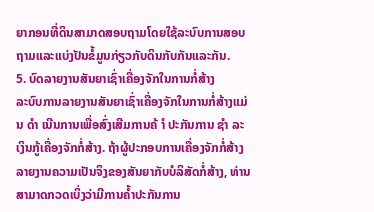ຍາກອນທີ່ດິນສາມາດສອບຖາມໂດຍໃຊ້ລະບົບການສອບຖາມແລະແບ່ງປັນຂໍ້ມູນກ່ຽວກັບດິນກັບກັນແລະກັນ.
5. ບົດລາຍງານສັນຍາເຊົ່າເຄື່ອງຈັກໃນການກໍ່ສ້າງ
ລະບົບການລາຍງານສັນຍາເຊົ່າເຄື່ອງຈັກໃນການກໍ່ສ້າງແມ່ນ ດຳ ເນີນການເພື່ອສົ່ງເສີມການຄ້ ຳ ປະກັນການ ຊຳ ລະເງິນກູ້ເຄື່ອງຈັກກໍ່ສ້າງ. ຖ້າຜູ້ປະກອບການເຄື່ອງຈັກກໍ່ສ້າງລາຍງານຄວາມເປັນຈິງຂອງສັນຍາກັບບໍລິສັດກໍ່ສ້າງ, ທ່ານສາມາດກວດເບິ່ງວ່າມີການຄໍ້າປະກັນການ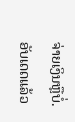ຈ່າຍເງິນຫຼືບໍ່.
ອັບເດດແລ້ວ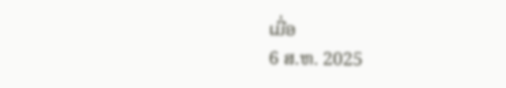ເມື່ອ
6 ສ.ຫ. 2025